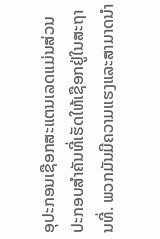ອຸປະກອນເຊືອກສະແຕນເລດແມ່ນສ່ວນປະກອບສໍາຄັນທີ່ເຮັດໃຫ້ເຊືອກຢູ່ໃນສະຖານທີ່. ພວກມັນມີຄວາມແຮງແລະສາມາດນໍາ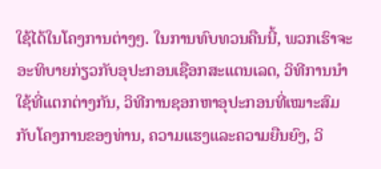ໃຊ້ໄດ້ໃນໂຄງການຕ່າງໆ. ໃນການທົບທວນຄືນນີ້, ພວກເຮົາຈະອະທິບາຍກ່ຽວກັບອຸປະກອນເຊືອກສະແຕນເລດ, ວິທີການນໍາໃຊ້ທີ່ແຕກຕ່າງກັນ, ວິທີການຊອກຫາອຸປະກອນທີ່ເໝາະສົມກັບໂຄງການຂອງທ່ານ, ຄວາມແຮງແລະຄວາມຍືນຍົງ, ວິ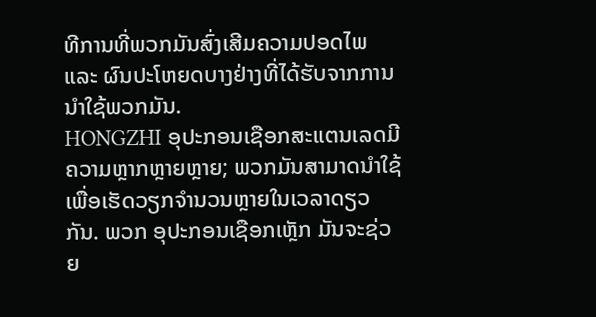ທີການທີ່ພວກມັນສົ່ງເສີມຄວາມປອດໄພ ແລະ ຜົນປະໂຫຍດບາງຢ່າງທີ່ໄດ້ຮັບຈາກການນໍາໃຊ້ພວກມັນ.
HONGZHI ອຸປະກອນເຊືອກສະແຕນເລດມີຄວາມຫຼາກຫຼາຍຫຼາຍ; ພວກມັນສາມາດນໍາໃຊ້ເພື່ອເຮັດວຽກຈໍານວນຫຼາຍໃນເວລາດຽວກັນ. ພວກ ອຸປະກອນເຊືອກເຫຼັກ ມັນຈະຊ່ວຍ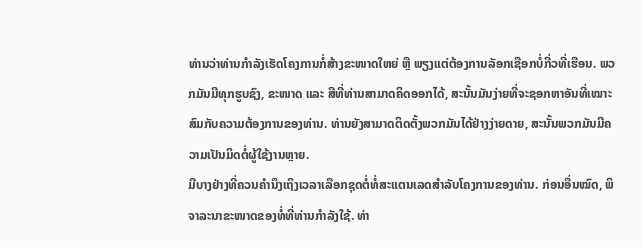ທ່ານວ່າທ່ານກໍາລັງເຮັດໂຄງການກໍ່ສ້າງຂະໜາດໃຫຍ່ ຫຼື ພຽງແຕ່ຕ້ອງການລັອກເຊືອກບໍ່ກີ່ວທີ່ເຮືອນ. ພວກມັນມີທຸກຮູບຊົງ, ຂະໜາດ ແລະ ສີທີ່ທ່ານສາມາດຄິດອອກໄດ້, ສະນັ້ນມັນງ່າຍທີ່ຈະຊອກຫາອັນທີ່ເໝາະສົມກັບຄວາມຕ້ອງການຂອງທ່ານ. ທ່ານຍັງສາມາດຕິດຕັ້ງພວກມັນໄດ້ຢ່າງງ່າຍດາຍ, ສະນັ້ນພວກມັນມີຄວາມເປັນມິດຕໍ່ຜູ້ໃຊ້ງານຫຼາຍ.
ມີບາງຢ່າງທີ່ຄວນຄຳນຶງເຖິງເວລາເລືອກຊຸດຕໍ່ທໍ່ສະແຕນເລດສໍາລັບໂຄງການຂອງທ່ານ. ກ່ອນອື່ນໝົດ, ພິຈາລະນາຂະໜາດຂອງທໍ່ທີ່ທ່ານກໍາລັງໃຊ້. ທ່າ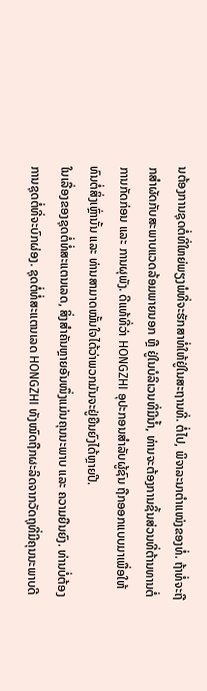ນຕ້ອງການຊຸດຕໍ່ທີ່ໃຫຍ່ພຽງພໍທີ່ຈະຮັກສາທໍ່ໃຫ້ຢູ່ໃນສະຖານທີ່. ຕໍ່ໄປ, ພິຈາລະນາຕໍາແໜ່ງຂອງທໍ່. ຖ້າທໍ່ຈະຖືກສໍາຜັດກັບສະພາບແວດລ້ອມພາຍນອກ ຫຼື ຢູ່ໃນບໍລິເວນທີ່ມີນ້ຳ, ທ່ານຈະຕ້ອງການຊິ້ນສ່ວນທີ່ຕ້ານທານຕໍ່ການກັດກ່ອນ ແລະ ການຜຸພັງ. ດີແທ້ທີ່ວ່າ HONGZHI ອຸປະກອນສຳລັບຜູ້ຊົນ ຖືກອອກແບບມາເພື່ອໃຫ້ທົນຕໍ່ສິ່ງເຫຼົ່ານັ້ນ ແລະ ທ່ານສາມາດໝັ້ນໃຈໄດ້ວ່າພວກມັນຈະຢູ່ຍືນຍົງໄດ້ຫຼາຍປີ.
ໃນເລື່ອງຂອງຊຸດຕໍ່ທໍ່ສະແຕນເລດ, ສິ່ງສໍາຄັນຫຼາຍອັນໜຶ່ງແມ່ນຄຸນນະພາບ ແລະ ຄວາມຍືນຍົງ. ທ່ານບໍ່ຕ້ອງການຊຸດຕໍ່ທີ່ຈະບົກຜ່ອງ. ຊຸດຕໍ່ທໍ່ສະແຕນເລດ HONGZHI ທັງໝົດຖືກຜະລິດຈາກວັດຖຸທີ່ມີຄຸນນະພາບດີ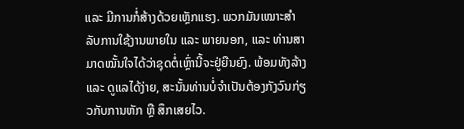ແລະ ມີການກໍ່ສ້າງດ້ວຍເຫຼັກແຮງ. ພວກມັນເໝາະສຳລັບການໃຊ້ງານພາຍໃນ ແລະ ພາຍນອກ, ແລະ ທ່ານສາມາດໝັ້ນໃຈໄດ້ວ່າຊຸດຕໍ່ເຫຼົ່ານີ້ຈະຢູ່ຍືນຍົງ. ພ້ອມທັງລ້າງ ແລະ ດູແລໄດ້ງ່າຍ, ສະນັ້ນທ່ານບໍ່ຈໍາເປັນຕ້ອງກັງວົນກ່ຽວກັບການຫັກ ຫຼື ສຶກເສຍໄວ.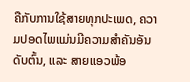ຄືກັບການໃຊ້ສາຍທຸກປະເພດ, ຄວາມປອດໄພແມ່ນມີຄວາມສຳຄັນອັນດັບຕົ້ນ, ແລະ ສາຍແອວພ້ອ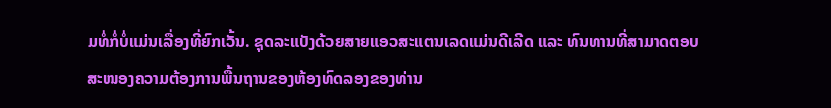ມທໍ່ກໍ່ບໍ່ແມ່ນເລື່ອງທີ່ຍົກເວັ້ນ. ຊຸດລະແບັງດ້ວຍສາຍແອວສະແຕນເລດແມ່ນດີເລີດ ແລະ ທົນທານທີ່ສາມາດຕອບສະໜອງຄວາມຕ້ອງການພື້ນຖານຂອງຫ້ອງທົດລອງຂອງທ່ານ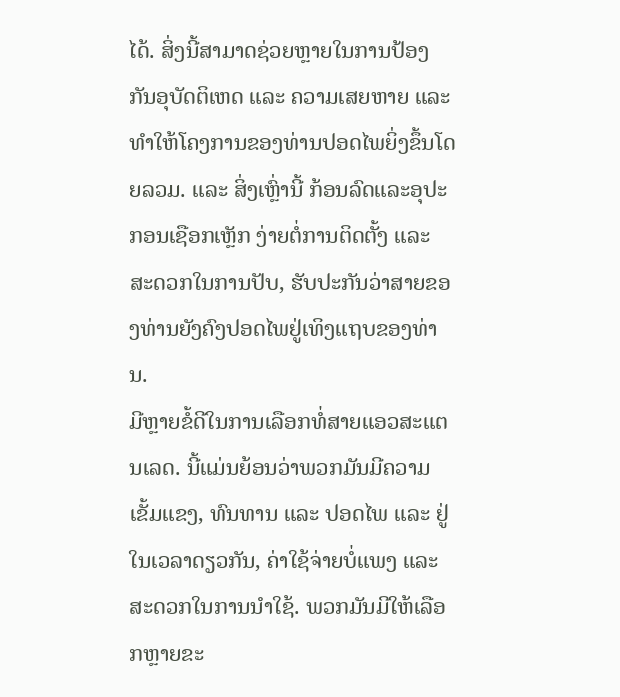ໄດ້. ສິ່ງນີ້ສາມາດຊ່ວຍຫຼາຍໃນການປ້ອງກັນອຸບັດຕິເຫດ ແລະ ຄວາມເສຍຫາຍ ແລະ ທຳໃຫ້ໂຄງການຂອງທ່ານປອດໄພຍິ່ງຂຶ້ນໂດຍລວມ. ແລະ ສິ່ງເຫຼົ່ານີ້ ກ້ອນລົດແລະອຸປະກອນເຊືອກເຫຼັກ ງ່າຍຕໍ່ການຕິດຕັ້ງ ແລະ ສະດວກໃນການປັບ, ຮັບປະກັນວ່າສາຍຂອງທ່ານຍັງຄົງປອດໄພຢູ່ເທິງແຖບຂອງທ່ານ.
ມີຫຼາຍຂໍ້ດີໃນການເລືອກທໍ່ສາຍແອວສະແຕນເລດ. ນີ້ແມ່ນຍ້ອນວ່າພວກມັນມີຄວາມເຂັ້ມແຂງ, ທົນທານ ແລະ ປອດໄພ ແລະ ຢູ່ໃນເວລາດຽວກັນ, ຄ່າໃຊ້ຈ່າຍບໍ່ແພງ ແລະ ສະດວກໃນການນຳໃຊ້. ພວກມັນມີໃຫ້ເລືອກຫຼາຍຂະ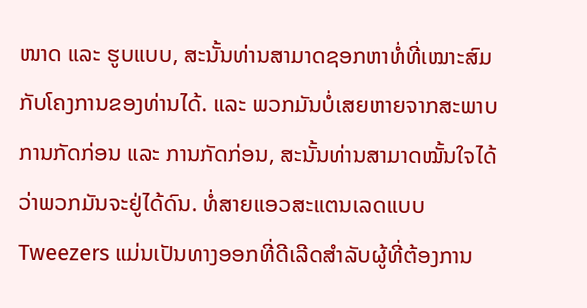ໜາດ ແລະ ຮູບແບບ, ສະນັ້ນທ່ານສາມາດຊອກຫາທໍ່ທີ່ເໝາະສົມກັບໂຄງການຂອງທ່ານໄດ້. ແລະ ພວກມັນບໍ່ເສຍຫາຍຈາກສະພາບການກັດກ່ອນ ແລະ ການກັດກ່ອນ, ສະນັ້ນທ່ານສາມາດໝັ້ນໃຈໄດ້ວ່າພວກມັນຈະຢູ່ໄດ້ດົນ. ທໍ່ສາຍແອວສະແຕນເລດແບບ Tweezers ແມ່ນເປັນທາງອອກທີ່ດີເລີດສຳລັບຜູ້ທີ່ຕ້ອງການ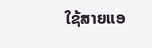ໃຊ້ສາຍແອ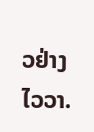ວຢ່າງໄວວາ.